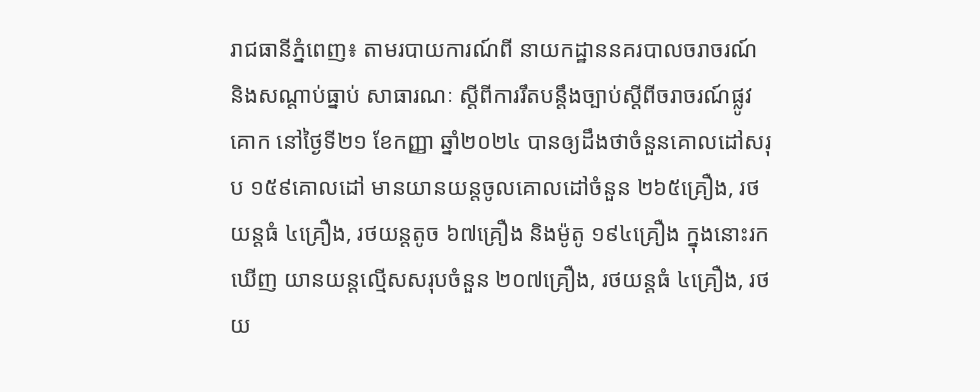រាជធានីភ្នំពេញ៖ តាមរបាយការណ៍ពី នាយកដ្ឋាននគរបាលចរាចរណ៍ និងសណ្តាប់ធ្នាប់ សាធារណៈ ស្តីពីការរឹតបន្ដឹងច្បាប់ស្ដីពីចរាចរណ៍ផ្លូវគោក នៅថ្ងៃទី២១ ខែកញ្ញា ឆ្នាំ២០២៤ បានឲ្យដឹងថាចំនួនគោលដៅសរុប ១៥៩គោលដៅ មានយានយន្តចូលគោលដៅចំនួន ២៦៥គ្រឿង, រថយន្តធំ ៤គ្រឿង, រថយន្តតូច ៦៧គ្រឿង និងម៉ូតូ ១៩៤គ្រឿង ក្នុងនោះរកឃើញ យានយន្តល្មើសសរុបចំនួន ២០៧គ្រឿង, រថយន្តធំ ៤គ្រឿង, រថយ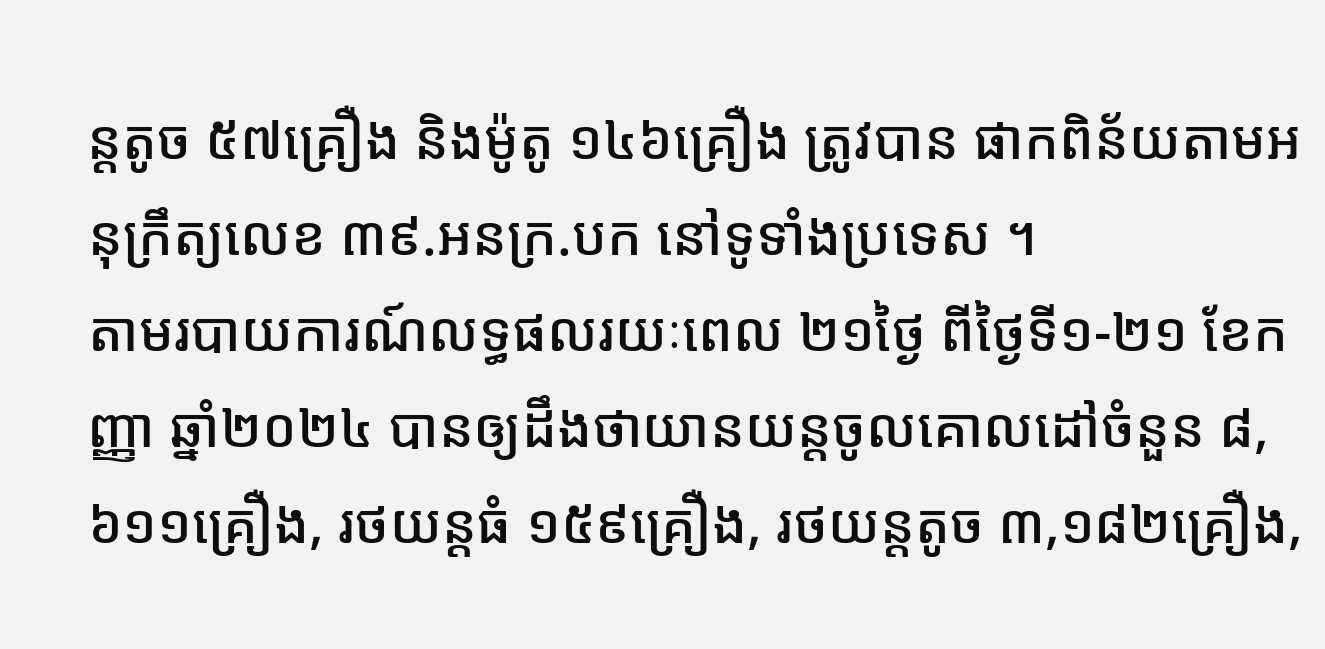ន្តតូច ៥៧គ្រឿង និងម៉ូតូ ១៤៦គ្រឿង ត្រូវបាន ផាកពិន័យតាមអនុក្រឹត្យលេខ ៣៩.អនក្រ.បក នៅទូទាំងប្រទេស ។
តាមរបាយការណ៍លទ្ធផលរយៈពេល ២១ថ្ងៃ ពីថ្ងៃទី១-២១ ខែកញ្ញា ឆ្នាំ២០២៤ បានឲ្យដឹងថាយានយន្តចូលគោលដៅចំនួន ៨,៦១១គ្រឿង, រថយន្តធំ ១៥៩គ្រឿង, រថយន្តតូច ៣,១៨២គ្រឿង,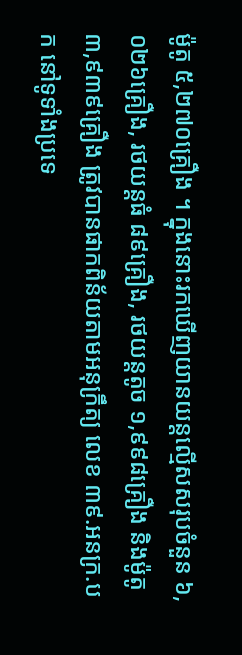ម៉ូតូ ៥,២៧០គ្រឿង ។ ក្នុងនោះរកឃើញយានយន្តល្មើសសរុបចំនួន ៦,០២៦គ្រឿង, រថយន្តធំ ៨៩គ្រឿង, រថយន្តតូច ១,៩៩៨គ្រឿង និងម៉ូតូ ៣,៩៣៩គ្រឿង ត្រូវបានផាកពិន័យតាមអនុក្រឹត្យ លេខ ៣៩.អនក្រ.បក នៅទូទាំងប្រទេ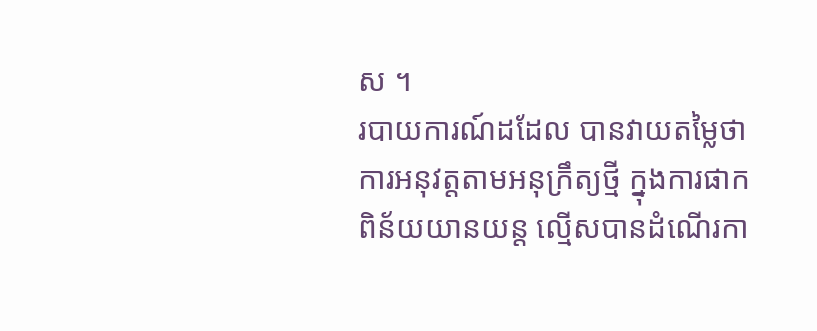ស ។
របាយការណ៍ដដែល បានវាយតម្លៃថា ការអនុវត្តតាមអនុក្រឹត្យថ្មី ក្នុងការផាកពិន័យយានយន្ត ល្មើសបានដំណើរកា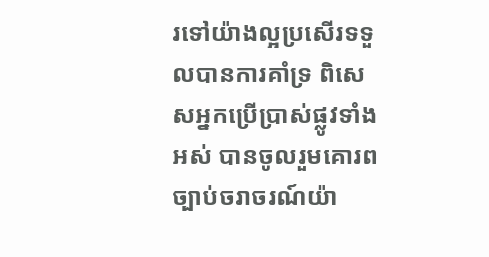រទៅយ៉ាងល្អប្រសើរទទួលបានការគាំទ្រ ពិសេសអ្នកប្រើប្រាស់ផ្លូវទាំងអស់ បានចូលរួមគោរពច្បាប់ចរាចរណ៍យ៉ា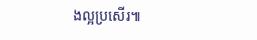ងល្អប្រសើរ៕